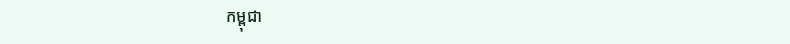កម្ពុជា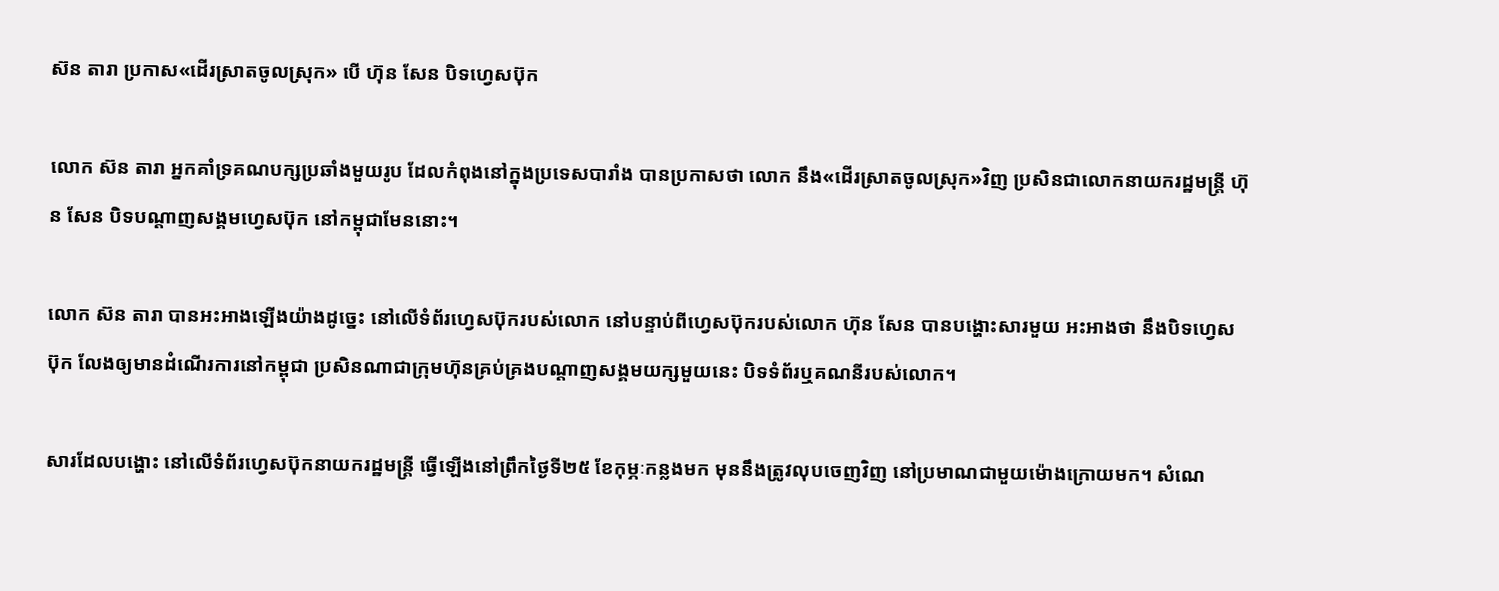ស៊ន តារា ប្រកាស«ដើរស្រាតចូលស្រុក» បើ ហ៊ុន សែន បិទហ្វេសប៊ុក

លោក ស៊ន តារា អ្នកគាំទ្រគណបក្សប្រឆាំងមួយរូប ដែលកំពុងនៅក្នុងប្រទេសបារាំង បានប្រកាសថា លោក នឹង«ដើរស្រាតចូលស្រុក»វិញ ប្រសិនជាលោកនាយករដ្ឋមន្ត្រី ហ៊ុន សែន បិទបណ្ដាញសង្គមហ្វេសប៊ុក នៅកម្ពុជាមែននោះ។

លោក ស៊ន តារា បានអះអាងឡើងយ៉ាងដូច្នេះ នៅលើទំព័រហ្វេសប៊ុករបស់លោក នៅបន្ទាប់ពីហ្វេសប៊ុករបស់លោក ហ៊ុន សែន បានបង្ហោះសារមួយ អះអាងថា នឹងបិទហ្វេសប៊ុក លែងឲ្យមានដំណើរការនៅកម្ពុជា ប្រសិនណាជាក្រុមហ៊ុនគ្រប់គ្រងបណ្ដាញសង្គមយក្សមួយនេះ បិទទំព័រឬគណនីរបស់លោក។

សារដែលបង្ហោះ នៅលើទំព័រហ្វេសប៊ុកនាយករដ្ឋមន្ត្រី ធ្វើឡើងនៅព្រឹកថ្ងៃទី២៥ ខែកុម្ភៈកន្លងមក មុននឹងត្រូវលុបចេញវិញ នៅប្រមាណជាមួយម៉ោងក្រោយមក។ សំណេ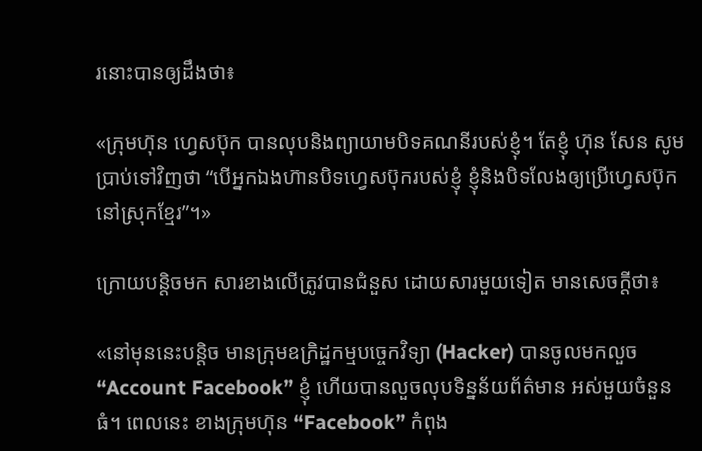រនោះបានឲ្យដឹងថា៖

«ក្រុមហ៊ុន ហ្វេសប៊ុក បានលុបនិងព្យាយាមបិទគណនីរបស់ខ្ញុំ។ តែខ្ញុំ ហ៊ុន សែន សូមប្រាប់ទៅវិញថា “បើអ្នកឯងហ៊ានបិទហ្វេសប៊ុករបស់ខ្ញុំ ខ្ញុំនិងបិទលែងឲ្យប្រើហ្វេសប៊ុកនៅស្រុកខ្មែរ”។»

ក្រោយបន្តិចមក សារខាងលើត្រូវបានជំនួស ដោយសារមួយទៀត មានសេចក្ដីថា៖

«នៅមុននេះបន្តិច មានក្រុមឧក្រិដ្ឋកម្មបច្ចេកវិទ្យា (Hacker) បានចូលមកលួច “Account Facebook” ខ្ញុំ ហើយបានលួចលុបទិន្នន័យព័ត៌មាន អស់មួយចំនួនធំ។ ពេលនេះ ខាងក្រុមហ៊ុន “Facebook” កំពុង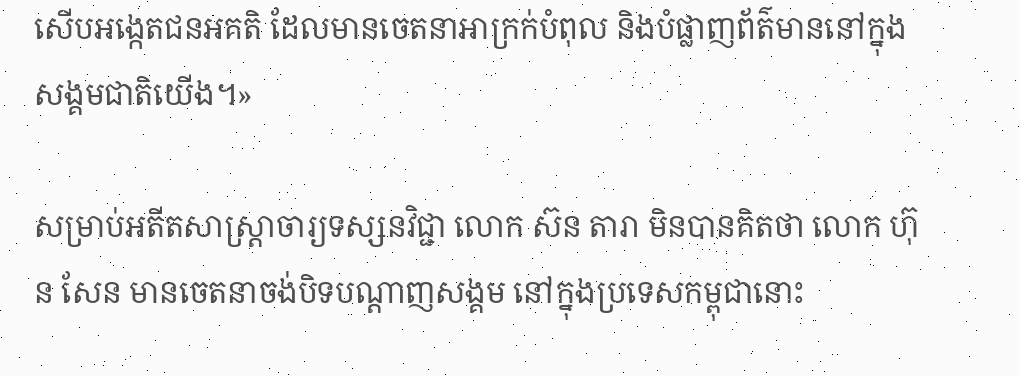សើបអង្កេតជនអគតិ ដែលមានចេតនាអាក្រក់បំពុល និងបំផ្លាញព័ត៌មាននៅក្នុងសង្គមជាតិយើង។»

សម្រាប់អតីតសាស្ត្រាចារ្យទស្សនវិជ្ជា លោក ស៊ន តារា មិនបានគិតថា លោក ហ៊ុន សែន មានចេតនាចង់បិទបណ្ដាញសង្គម នៅក្នុងប្រទេសកម្ពុជានោះ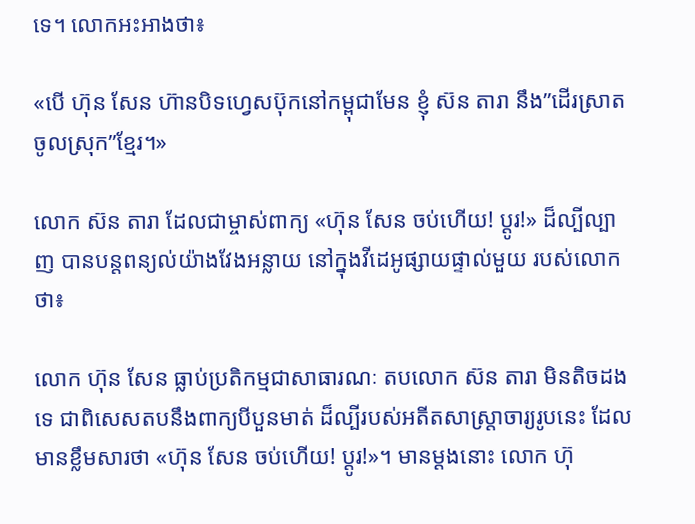ទេ។ លោកអះអាងថា៖

«បើ ហ៊ុន សែន ហ៊ានបិទហ្វេសប៊ុកនៅកម្ពុជាមែន ខ្ញុំ ស៊ន តារា នឹង”ដើរស្រាតចូលស្រុក”ខ្មែរ។»

លោក ស៊ន តារា ដែលជាម្ចាស់ពាក្យ «ហ៊ុន សែន ចប់ហើយ! ប្ដូរ!» ដ៏ល្បីល្បាញ បានបន្តពន្យល់យ៉ាងវែងអន្លាយ នៅក្នុងវីដេអូផ្សាយផ្ទាល់មួយ របស់លោកថា៖

លោក ហ៊ុន សែន ធ្លាប់ប្រតិកម្មជាសាធារណៈ តបលោក ស៊ន តារា មិនតិចដងទេ ជាពិសេសតបនឹងពាក្យបីបួនមាត់ ដ៏ល្បីរបស់អតីតសាស្ត្រាចារ្យរូបនេះ ដែលមានខ្លឹមសារថា «ហ៊ុន សែន ចប់ហើយ! ប្ដូរ!»។ មានម្ដងនោះ លោក ហ៊ុ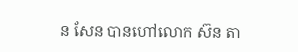ន សែន បានហៅលោក ស៊ន តា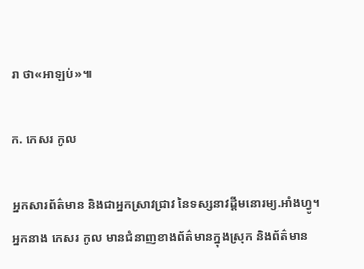រា ថា«អាឡប់»៕

ក. កេសរ កូល

អ្នកសារព័ត៌មាន និងជាអ្នកស្រាវជ្រាវ នៃទស្សនាវដ្ដីមនោរម្យ.អាំងហ្វូ។ អ្នកនាង កេសរ កូល មានជំនាញខាងព័ត៌មានក្នុងស្រុក និងព័ត៌មាន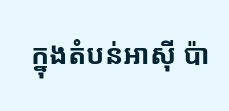ក្នុងតំបន់អាស៊ី ប៉ា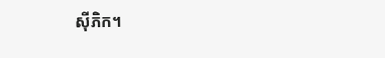ស៊ីភិក។